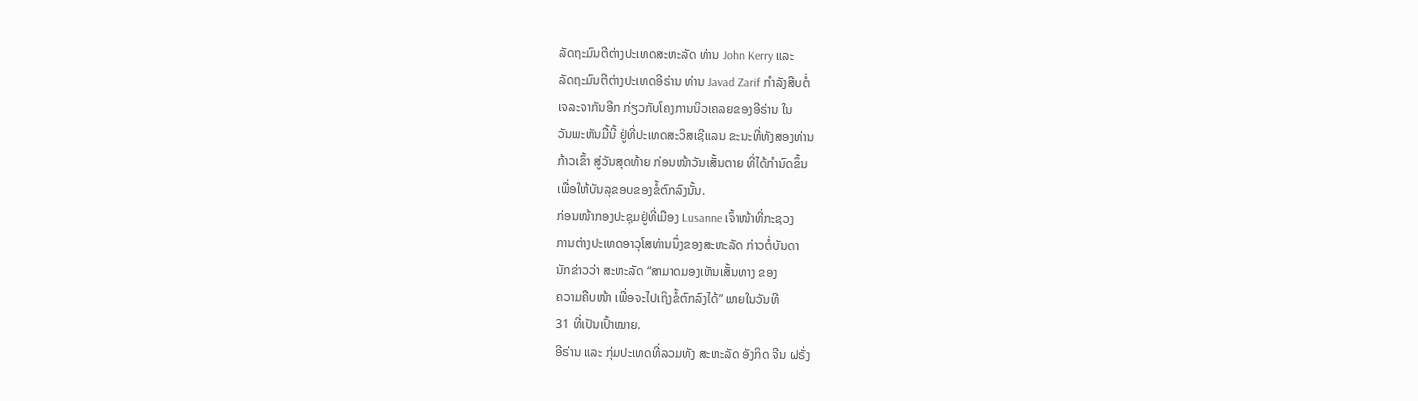ລັດຖະມົນຕີຕ່າງປະເທດສະຫະລັດ ທ່ານ John Kerry ແລະ
ລັດຖະມົນຕີຕ່າງປະເທດອີຣ່ານ ທ່ານ Javad Zarif ກຳລັງສືບຕໍ່
ເຈລະຈາກັນອີກ ກ່ຽວກັບໂຄງການນິວເຄລຍຂອງອີຣ່ານ ໃນ
ວັນພະຫັນມື້ນີ້ ຢູ່ທີ່ປະເທດສະວິສເຊີແລນ ຂະນະທີ່ທັງສອງທ່ານ
ກ້າວເຂົ້າ ສູ່ວັນສຸດທ້າຍ ກ່ອນໜ້າວັນເສັ້ນຕາຍ ທີ່ໄດ້ກຳນົດຂຶ້ນ
ເພື່ອໃຫ້ບັນລຸຂອບຂອງຂໍ້ຕົກລົງນັ້ນ.
ກ່ອນໜ້າກອງປະຊຸມຢູ່ທີ່ເມືອງ Lusanne ເຈົ້າໜ້າທີ່ກະຊວງ
ການຕ່າງປະເທດອາວຸໂສທ່ານນຶ່ງຂອງສະຫະລັດ ກ່າວຕໍ່ບັນດາ
ນັກຂ່າວວ່າ ສະຫະລັດ “ສາມາດມອງເຫັນເສັ້ນທາງ ຂອງ
ຄວາມຄືບໜ້າ ເພື່ອຈະໄປເຖິງຂໍ້ຕົກລົງໄດ້” ພາຍໃນວັນທີ
31 ທີ່ເປັນເປົ້າໝາຍ.
ອີຣ່ານ ແລະ ກຸ່ມປະເທດທີ່ລວມທັງ ສະຫະລັດ ອັງກິດ ຈີນ ຝຣັ່ງ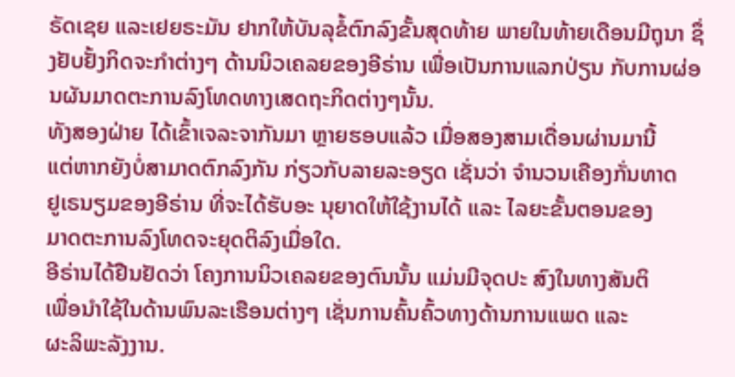ຣັດເຊຍ ແລະເຢຍຣະມັນ ຢາກໃຫ້ບັນລຸຂໍ້ຕົກລົງຂັ້ນສຸດທ້າຍ ພາຍໃນທ້າຍເດືອນມີຖຸນາ ຊຶ່ງຢັບຢັ້ງກິດຈະກຳຕ່າງໆ ດ້ານນິວເຄລຍຂອງອີຣ່ານ ເພື່ອເປັນການແລກປ່ຽນ ກັບການຜ່ອນຜັນມາດຕະການລົງໂທດທາງເສດຖະກິດຕ່າງໆນັ້ນ.
ທັງສອງຝ່າຍ ໄດ້ເຂົ້າເຈລະຈາກັນມາ ຫຼາຍຮອບແລ້ວ ເມື່ອສອງສາມເດື່ອນຜ່ານມານີ້
ແຕ່ຫາກຍັງບໍ່ສາມາດຕົກລົງກັນ ກ່ຽວກັບລາຍລະອຽດ ເຊັ່ນວ່າ ຈຳນວນເຄືອງກັ່ນທາດ
ຢູເຣນຽມຂອງອີຣ່ານ ທີ່ຈະໄດ້ຮັບອະ ນຸຍາດໃຫ້ໃຊ້ງານໄດ້ ແລະ ໄລຍະຂັ້ນຕອນຂອງ
ມາດຕະການລົງໂທດຈະຍຸດຕິລົງເມື່ອໃດ.
ອີຣ່ານໄດ້ຢືນຢັດວ່າ ໂຄງການນິວເຄລຍຂອງຕົນນັ້ນ ແມ່ນມີຈຸດປະ ສົງໃນທາງສັນຕິ
ເພື່ອນຳໃຊ້ໃນດ້ານພົນລະເຮືອນຕ່າງໆ ເຊັ່ນການຄົ້ນຄົ້ວທາງດ້ານການແພດ ແລະ
ຜະລິພະລັງງານ.